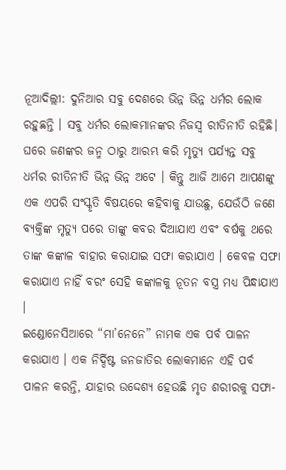ନୂଆଦିଲ୍ଲୀ: ଦୁନିଆର ସବୁ ଦେଶରେ ଭିନ୍ନ ଭିନ୍ନ ଧର୍ମର ଲୋକ ରହୁଛନ୍ତି । ସବୁ ଧର୍ମର ଲୋକମାନଙ୍କର ନିଜସ୍ୱ ରୀତିନୀତି ରହିଛି। ଘରେ ଜଣଙ୍କର ଜନ୍ମ ଠାରୁ ଆରମ୍ଭ କରି ମୃତ୍ୟୁ ପର୍ଯ୍ୟନ୍ତ ସବୁ ଧର୍ମର ରୀତିନୀତି ଭିନ୍ନ ଭିନ୍ନ ଅଟେ । କିନ୍ତୁ ଆଜି ଆମେ ଆପଣଙ୍କୁ ଏକ ଏପରି ସଂସ୍କୃତି ବିଷୟରେ କହିବାକୁ ଯାଉଛୁ, ଯେଉଁଠି ଜଣେ ବ୍ୟକ୍ତିଙ୍କ ମୃତ୍ୟୁ ପରେ ତାଙ୍କୁ କବର ଦିଆଯାଏ ଏବଂ ବର୍ଷକୁ ଥରେ ତାଙ୍କ କଙ୍କାଳ ବାହାର କରାଯାଇ ସଫା କରାଯାଏ । କେବଳ ସଫା କରାଯାଏ ନାହିଁ ବରଂ ସେହି କଙ୍କାଳକୁ ନୂତନ ବସ୍ତ୍ର ମଧ୍ୟ ପିନ୍ଧାଯାଏ ।
ଇଣ୍ଡୋନେସିଆରେ “ମା’ନେନେ” ନାମକ ଏକ ପର୍ବ ପାଳନ କରାଯାଏ । ଏକ ନିର୍ଦ୍ଦିଷ୍ଟ ଜନଜାତିର ଲୋକମାନେ ଏହି ପର୍ବ ପାଳନ କରନ୍ତି, ଯାହାର ଉଦ୍ଦେଶ୍ୟ ହେଉଛି ମୃତ ଶରୀରକୁ ସଫା-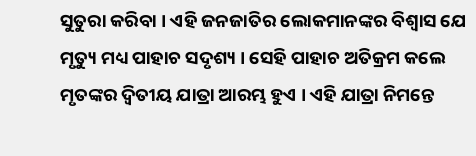ସୁତୁରା କରିବା । ଏହି ଜନଜାତିର ଲୋକମାନଙ୍କର ବିଶ୍ୱାସ ଯେ ମୃତ୍ୟୁ ମଧ୍ୟ ପାହାଚ ସଦୃଶ୍ୟ । ସେହି ପାହାଚ ଅତିକ୍ରମ କଲେ ମୃତଙ୍କର ଦ୍ୱିତୀୟ ଯାତ୍ରା ଆରମ୍ଭ ହୁଏ । ଏହି ଯାତ୍ରା ନିମନ୍ତେ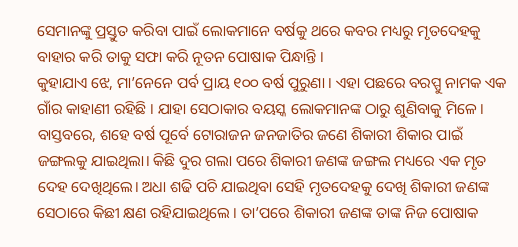ସେମାନଙ୍କୁ ପ୍ରସ୍ତୁତ କରିବା ପାଇଁ ଲୋକମାନେ ବର୍ଷକୁ ଥରେ କବର ମଧ୍ୟରୁ ମୃତଦେହକୁ ବାହାର କରି ତାକୁ ସଫା କରି ନୂତନ ପୋଷାକ ପିନ୍ଧାନ୍ତି ।
କୁହାଯାଏ ଝେ, ମା’ନେନେ ପର୍ବ ପ୍ରାୟ ୧୦୦ ବର୍ଷ ପୁରୁଣା । ଏହା ପଛରେ ବରପ୍ପୁ ନାମକ ଏକ ଗାଁର କାହାଣୀ ରହିଛି । ଯାହା ସେଠାକାର ବୟସ୍କ ଲୋକମାନଙ୍କ ଠାରୁ ଶୁଣିବାକୁ ମିଳେ । ବାସ୍ତବରେ, ଶହେ ବର୍ଷ ପୂର୍ବେ ଟୋରାଜନ ଜନଜାତିର ଜଣେ ଶିକାରୀ ଶିକାର ପାଇଁ ଜଙ୍ଗଲକୁ ଯାଇଥିଲା। କିଛି ଦୁର ଗଲା ପରେ ଶିକାରୀ ଜଣଙ୍କ ଜଙ୍ଗଲ ମଧ୍ୟରେ ଏକ ମୃତ ଦେହ ଦେଖିଥିଲେ। ଅଧା ଶଢି ପଚି ଯାଇଥିବା ସେହି ମୃତଦେହକୁ ଦେଖି ଶିକାରୀ ଜଣଙ୍କ ସେଠାରେ କିଛୀ କ୍ଷଣ ରହିଯାଇଥିଲେ । ତା’ପରେ ଶିକାରୀ ଜଣଙ୍କ ତାଙ୍କ ନିଜ ପୋଷାକ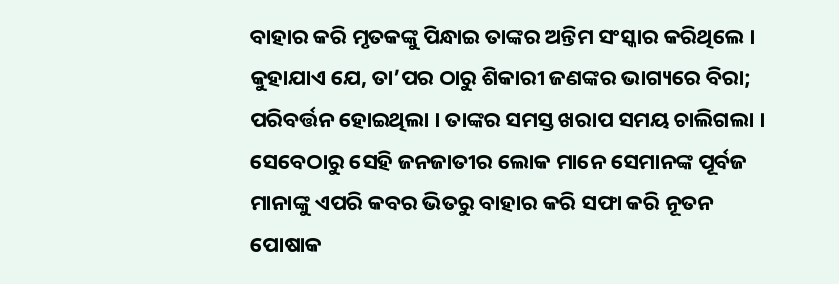ବାହାର କରି ମୃତକଙ୍କୁ ପିନ୍ଧାଇ ତାଙ୍କର ଅନ୍ତିମ ସଂସ୍କାର କରିଥିଲେ ।
କୁହାଯାଏ ଯେ, ତା’ପର ଠାରୁ ଶିକାରୀ ଜଣଙ୍କର ଭାଗ୍ୟରେ ବିରା; ପରିବର୍ତ୍ତନ ହୋଇଥିଲା । ତାଙ୍କର ସମସ୍ତ ଖରାପ ସମୟ ଚାଲିଗଲା । ସେବେଠାରୁ ସେହି ଜନଜାତୀର ଲୋକ ମାନେ ସେମାନଙ୍କ ପୂର୍ବଜ ମାନାଙ୍କୁ ଏପରି କବର ଭିତରୁ ବାହାର କରି ସଫା କରି ନୂତନ ପୋଷାକ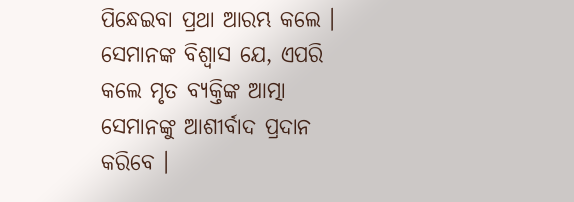ପିନ୍ଧେଇବା ପ୍ରଥା ଆରମ୍ଭ କଲେ । ସେମାନଙ୍କ ବିଶ୍ୱାସ ଯେ, ଏପରି କଲେ ମୃତ ବ୍ୟକ୍ତିଙ୍କ ଆତ୍ମା ସେମାନଙ୍କୁ ଆଶୀର୍ବାଦ ପ୍ରଦାନ କରିବେ ।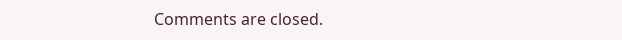Comments are closed.